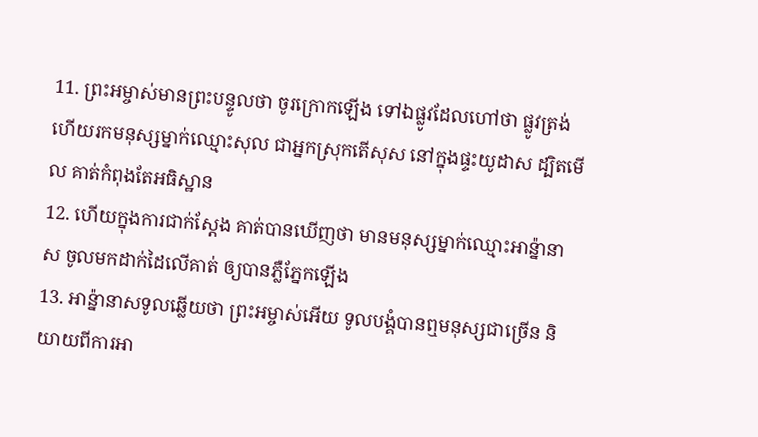11. ព្រះអម្ចាស់មានព្រះបន្ទូលថា ចូរក្រោកឡើង ទៅឯផ្លូវដែលហៅថា ផ្លូវត្រង់ ហើយរកមនុស្សម្នាក់ឈ្មោះសុល ជាអ្នកស្រុកតើសុស នៅក្នុងផ្ទះយូដាស ដ្បិតមើល គាត់កំពុងតែអធិស្ឋាន
12. ហើយក្នុងការជាក់ស្តែង គាត់បានឃើញថា មានមនុស្សម្នាក់ឈ្មោះអាន៉្នានាស ចូលមកដាក់ដៃលើគាត់ ឲ្យបានភ្លឺភ្នែកឡើង
13. អាន៉្នានាសទូលឆ្លើយថា ព្រះអម្ចាស់អើយ ទូលបង្គំបានឮមនុស្សជាច្រើន និយាយពីការអា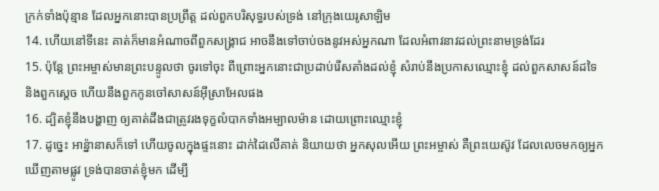ក្រក់ទាំងប៉ុន្មាន ដែលអ្នកនោះបានប្រព្រឹត្ត ដល់ពួកបរិសុទ្ធរបស់ទ្រង់ នៅក្រុងយេរូសាឡិម
14. ហើយនៅទីនេះ គាត់ក៏មានអំណាចពីពួកសង្គ្រាជ អាចនឹងទៅចាប់ចងនូវអស់អ្នកណា ដែលអំពាវនាវដល់ព្រះនាមទ្រង់ដែរ
15. ប៉ុន្តែ ព្រះអម្ចាស់មានព្រះបន្ទូលថា ចូរទៅចុះ ពីព្រោះអ្នកនោះជាប្រដាប់រើសតាំងដល់ខ្ញុំ សំរាប់នឹងប្រកាសឈ្មោះខ្ញុំ ដល់ពួកសាសន៍ដទៃ និងពួកស្តេច ហើយនឹងពួកកូនចៅសាសន៍អ៊ីស្រាអែលផង
16. ដ្បិតខ្ញុំនឹងបង្ហាញ ឲ្យគាត់ដឹងជាត្រូវរងទុក្ខលំបាកទាំងអម្បាលម៉ាន ដោយព្រោះឈ្មោះខ្ញុំ
17. ដូច្នេះ អាន៉្នានាសក៏ទៅ ហើយចូលក្នុងផ្ទះនោះ ដាក់ដៃលើគាត់ និយាយថា អ្នកសុលអើយ ព្រះអម្ចាស់ គឺព្រះយេស៊ូវ ដែលលេចមកឲ្យអ្នកឃើញតាមផ្លូវ ទ្រង់បានចាត់ខ្ញុំមក ដើម្បី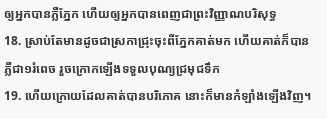ឲ្យអ្នកបានភ្លឺភ្នែក ហើយឲ្យអ្នកបានពេញជាព្រះវិញ្ញាណបរិសុទ្ធ
18. ស្រាប់តែមានដូចជាស្រកាជ្រុះចុះពីភ្នែកគាត់មក ហើយគាត់ក៏បានភ្លឺជា១រំពេច រួចក្រោកឡើងទទួលបុណ្យជ្រមុជទឹក
19. ហើយក្រោយដែលគាត់បានបរិភោគ នោះក៏មានកំឡាំងឡើងវិញ។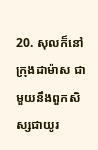20. សុលក៏នៅក្រុងដាម៉ាស ជាមួយនឹងពួកសិស្សជាយូរ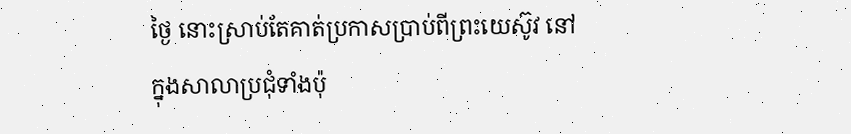ថ្ងៃ នោះស្រាប់តែគាត់ប្រកាសប្រាប់ពីព្រះយេស៊ូវ នៅក្នុងសាលាប្រជុំទាំងប៉ុ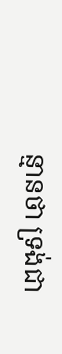ន្មានថា ទ្រង់ជា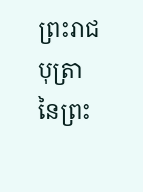ព្រះរាជបុត្រានៃព្រះ